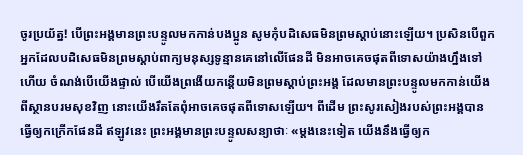ចូរប្រយ័ត្ន! បើព្រះអង្គមានព្រះបន្ទូលមកកាន់បងប្អូន សូមកុំបដិសេធមិនព្រមស្ដាប់នោះឡើយ។ ប្រសិនបើពួកអ្នកដែលបដិសេធមិនព្រមស្ដាប់ពាក្យមនុស្សទូន្មានគេនៅលើផែនដី មិនអាចគេចផុតពីទោសយ៉ាងហ្នឹងទៅហើយ ចំណង់បើយើងផ្ទាល់ បើយើងព្រងើយកន្តើយមិនព្រមស្ដាប់ព្រះអង្គ ដែលមានព្រះបន្ទូលមកកាន់យើងពីស្ថានបរមសុខវិញ នោះយើងរឹតតែពុំអាចគេចផុតពីទោសឡើយ។ ពីដើម ព្រះសូរសៀងរបស់ព្រះអង្គបានធ្វើឲ្យកក្រើកផែនដី ឥឡូវនេះ ព្រះអង្គមានព្រះបន្ទូលសន្យាថាៈ «ម្ដងនេះទៀត យើងនឹងធ្វើឲ្យក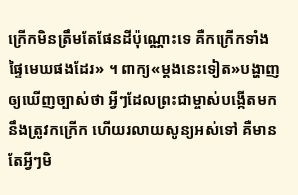ក្រើកមិនត្រឹមតែផែនដីប៉ុណ្ណោះទេ គឺកក្រើកទាំងផ្ទៃមេឃផងដែរ» ។ ពាក្យ«ម្ដងនេះទៀត»បង្ហាញឲ្យឃើញច្បាស់ថា អ្វីៗដែលព្រះជាម្ចាស់បង្កើតមកនឹងត្រូវកក្រើក ហើយរលាយសូន្យអស់ទៅ គឺមានតែអ្វីៗមិ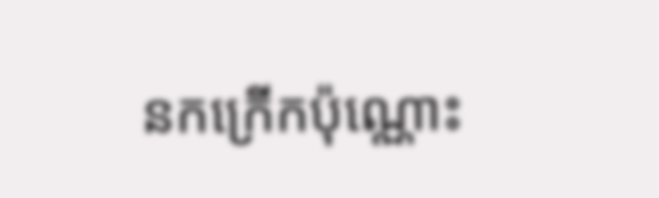នកក្រើកប៉ុណ្ណោះ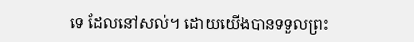ទេ ដែលនៅសល់។ ដោយយើងបានទទួលព្រះ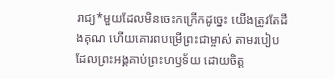រាជ្យ*មួយដែលមិនចេះកក្រើកដូច្នេះ យើងត្រូវតែដឹងគុណ ហើយគោរពបម្រើព្រះជាម្ចាស់ តាមរបៀបដែលព្រះអង្គគាប់ព្រះហឫទ័យ ដោយចិត្ត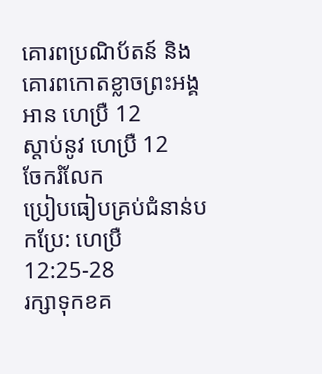គោរពប្រណិប័តន៍ និងគោរពកោតខ្លាចព្រះអង្គ
អាន ហេប្រឺ 12
ស្ដាប់នូវ ហេប្រឺ 12
ចែករំលែក
ប្រៀបធៀបគ្រប់ជំនាន់បកប្រែ: ហេប្រឺ 12:25-28
រក្សាទុកខគ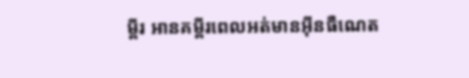ម្ពីរ អានគម្ពីរពេលអត់មានអ៊ីនធឺណេត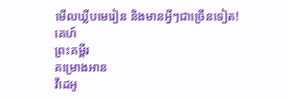មើលឃ្លីបមេរៀន និងមានអ្វីៗជាច្រើនទៀត!
គេហ៍
ព្រះគម្ពីរ
គម្រោងអាន
វីដេអូ